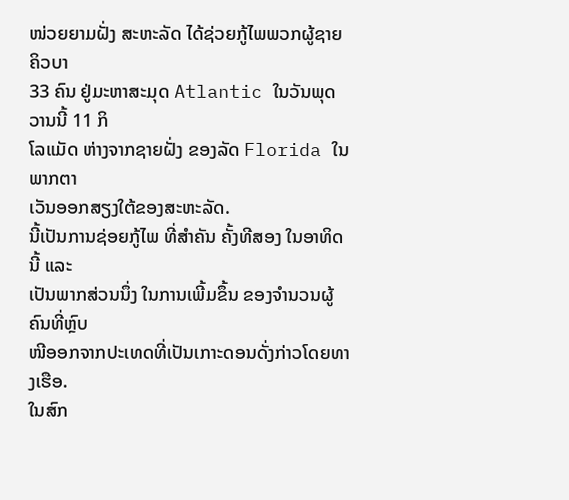ໜ່ວຍຍາມຝັ່ງ ສະຫະລັດ ໄດ້ຊ່ວຍກູ້ໄພພວກຜູ້ຊາຍຄິວບາ
33 ຄົນ ຢູ່ມະຫາສະມຸດ Atlantic ໃນວັນພຸດວານນີ້ 11 ກິ
ໂລແມັດ ຫ່າງຈາກຊາຍຝັ່ງ ຂອງລັດ Florida ໃນພາກຕາ
ເວັນອອກສຽງໃຕ້ຂອງສະຫະລັດ.
ນີ້ເປັນການຊ່ອຍກູ້ໄພ ທີ່ສຳຄັນ ຄັ້ງທີສອງ ໃນອາທິດນີ້ ແລະ
ເປັນພາກສ່ວນນຶ່ງ ໃນການເພີ້ມຂຶ້ນ ຂອງຈຳນວນຜູ້ຄົນທີ່ຫຼົບ
ໜີອອກຈາກປະເທດທີ່ເປັນເກາະດອນດັ່ງກ່າວໂດຍທາງເຮືອ.
ໃນສົກ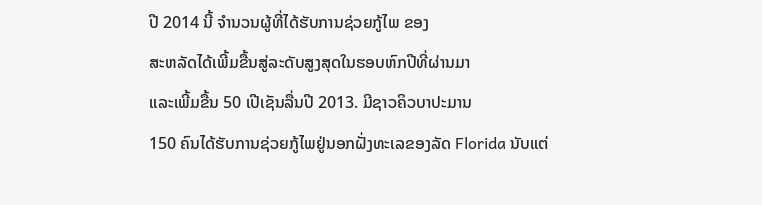ປີ 2014 ນີ້ ຈຳນວນຜູ້ທີ່ໄດ້ຮັບການຊ່ວຍກູ້ໄພ ຂອງ
ສະຫລັດໄດ້ເພີ້ມຂື້ນສູ່ລະດັບສູງສຸດໃນຮອບຫົກປີທີ່ຜ່ານມາ
ແລະເພີ້ມຂື້ນ 50 ເປີເຊັນລື່ນປີ 2013. ມີຊາວຄິວບາປະມານ
150 ຄົນໄດ້ຮັບການຊ່ວຍກູ້ໄພຢູ່ນອກຝັ່ງທະເລຂອງລັດ Florida ນັບແຕ່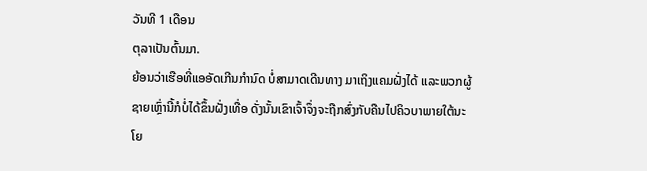ວັນທີ 1 ເດືອນ
ຕຸລາເປັນຕົ້ນມາ.
ຍ້ອນວ່າເຮືອທີ່ແອອັດເກີນກຳນົດ ບໍ່ສາມາດເດີນທາງ ມາເຖິງແຄມຝັ່ງໄດ້ ແລະພວກຜູ້
ຊາຍເຫຼົ່ານີ້ກໍບໍ່ໄດ້ຂຶ້ນຝັ່ງເທື່ອ ດັ່ງນັ້ນເຂົາເຈົ້າຈຶ່ງຈະຖືກສົ່ງກັບຄືນໄປຄິວບາພາຍໃຕ້ນະ ໂຍ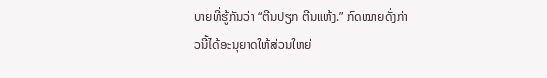ບາຍທີ່ຮູ້ກັນວ່າ “ຕີນປຽກ ຕີນແຫ້ງ.” ກົດໝາຍດັ່ງກ່າວນີ້ໄດ້ອະນຸຍາດໃຫ້ສ່ວນໃຫຍ່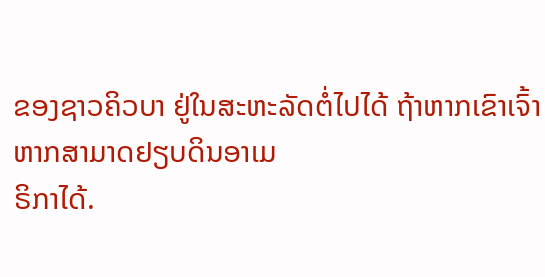ຂອງຊາວຄິວບາ ຢູ່ໃນສະຫະລັດຕໍ່ໄປໄດ້ ຖ້າຫາກເຂົາເຈົ້າຫາກສາມາດຢຽບດິນອາເມ
ຣິກາໄດ້.